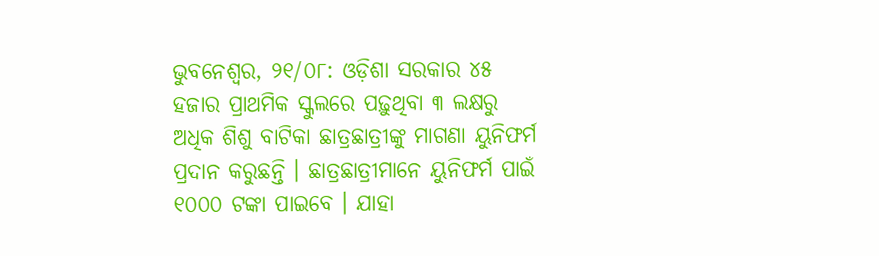ଭୁବନେଶ୍ୱର, ୨୧/୦୮: ଓଡ଼ିଶା ସରକାର ୪୫ ହଜାର ପ୍ରାଥମିକ ସ୍କୁଲରେ ପଢ଼ୁଥିବା ୩ ଲକ୍ଷରୁ ଅଧିକ ଶିଶୁ ବାଟିକା ଛାତ୍ରଛାତ୍ରୀଙ୍କୁ ମାଗଣା ୟୁନିଫର୍ମ ପ୍ରଦାନ କରୁଛନ୍ତି । ଛାତ୍ରଛାତ୍ରୀମାନେ ୟୁନିଫର୍ମ ପାଇଁ ୧୦୦୦ ଟଙ୍କା ପାଇବେ । ଯାହା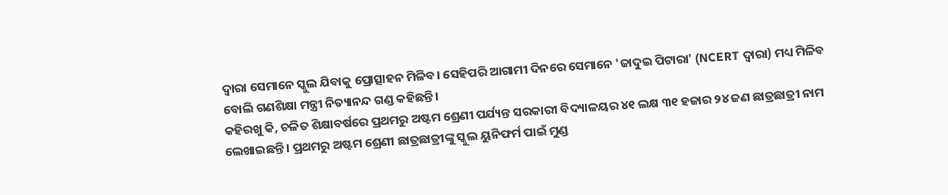ଦ୍ୱାରା ସେମାନେ ସ୍କୁଲ ଯିବାକୁ ପ୍ରୋତ୍ସାହନ ମିଳିବ। ସେହିପରି ଆଗାମୀ ଦିନରେ ସେମାନେ 'ଜାଦୁଇ ପିଟାରା' (NCERT ଦ୍ୱାରା) ମଧ୍ୟ ମିଳିବ ବୋଲି ଗଣଶିକ୍ଷା ମନ୍ତ୍ରୀ ନିତ୍ୟାନନ୍ଦ ଗଣ୍ଡ କହିଛନ୍ତି।
କହିରଖୁ କି, ଚଳିତ ଶିକ୍ଷାବର୍ଷରେ ପ୍ରଥମରୁ ଅଷ୍ଟମ ଶ୍ରେଣୀ ପର୍ଯ୍ୟନ୍ତ ସରକାରୀ ବିଦ୍ୟାଳୟର ୪୧ ଲକ୍ଷ ୩୧ ହଜାର ୨୪ ଜଣ ଛାତ୍ରଛାତ୍ରୀ ନାମ ଲେଖାଇଛନ୍ତି । ପ୍ରଥମରୁ ଅଷ୍ଟମ ଶ୍ରେଣୀ ଛାତ୍ରଛାତ୍ରୀଙ୍କୁ ସ୍କୁଲ ୟୁନିଫର୍ମ ପାଇଁ ମୁଣ୍ଡ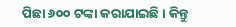ପିଛା ୬୦୦ ଟଙ୍କା କରାଯାଇଛି । କିନ୍ତୁ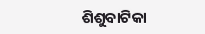ଶିଶୁବାଟିକା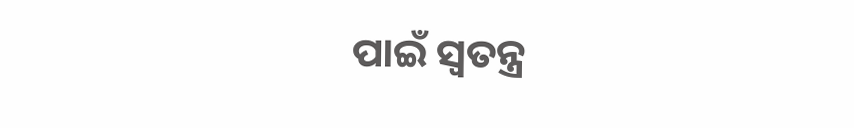ପାଇଁ ସ୍ୱତନ୍ତ୍ର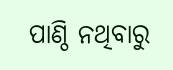ପାଣ୍ଠି ନଥିବାରୁ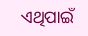ଏଥିପାଇଁ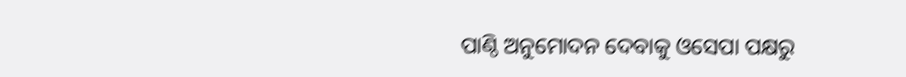ପାଣ୍ଠି ଅନୁମୋଦନ ଦେବାକୁ ଓସେପା ପକ୍ଷରୁ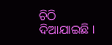ଚିଠି ଦିଆଯାଇଛି ।